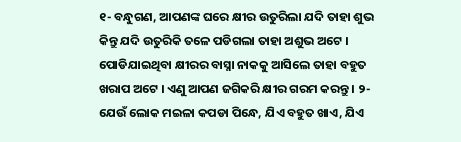୧- ବନ୍ଧୁଗଣ, ଆପଣଙ୍କ ଘରେ କ୍ଷୀର ଉତୁରିଲା ଯଦି ତାହା ଶୁଭ କିନ୍ତୁ ଯଦି ଉତୁରିକି ତଳେ ପଡିଗଲା ତାହା ଅଶୁଭ ଅଟେ । ପୋଡିଯାଇଥିବା କ୍ଷୀରର ବାସ୍ନା ନାକକୁ ଆସିଲେ ତାହା ବହୁତ ଖରାପ ଅଟେ । ଏଣୁ ଆପଣ ଜଗିକରି କ୍ଷୀର ଗରମ କରନ୍ତୁ । ୨- ଯେଉଁ ଲୋକ ମଇଳା କପଡା ପିନ୍ଧେ, ଯିଏ ବହୁତ ଖାଏ, ଯିଏ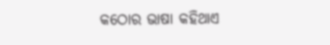କଠୋର ଭାଷା କହିଥାଏ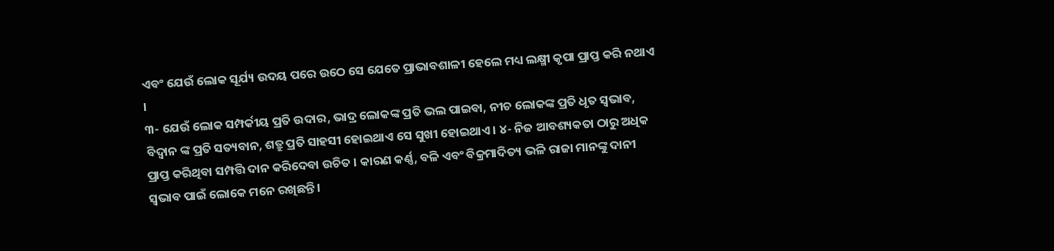ଏବଂ ଯେଉଁ ଲୋକ ସୂର୍ଯ୍ୟ ଉଦୟ ପରେ ଉଠେ ସେ ଯେତେ ପ୍ରାଭାବଶାଳୀ ହେଲେ ମଧ୍ୟ ଲକ୍ଷ୍ମୀ କୃପା ପ୍ରାପ୍ତ କରି ନଥାଏ ।
୩- ଯେଉଁ ଲୋକ ସମ୍ପର୍କୀୟ ପ୍ରତି ଉଦାର, ଭାଦ୍ର ଲୋକଙ୍କ ପ୍ରତି ଭଲ ପାଇବା, ନୀଚ ଲୋକଙ୍କ ପ୍ରତି ଧୃତ ସ୍ଵଭାବ, ବିଦ୍ଵାନ ଙ୍କ ପ୍ରତି ସତ୍ୟବାନ, ଶତ୍ରୁ ପ୍ରତି ସାହସୀ ହୋଇଥାଏ ସେ ସୁଖୀ ହୋଇଥାଏ । ୪- ନିଜ ଆବଶ୍ୟକତା ଠାରୁ ଅଧିକ ପ୍ରାପ୍ତ କରିଥିବା ସମ୍ପତ୍ତି ଦାନ କରିଦେବା ଉଚିତ । କାରଣ କର୍ଣ୍ଣ, ବଳି ଏବଂ ବିକ୍ରମାଦିତ୍ୟ ଭଳି ରାଜା ମାନଙ୍କୁ ଦାନୀ ସ୍ଵଭାବ ପାଇଁ ଲୋକେ ମନେ ରଖିଛନ୍ତି ।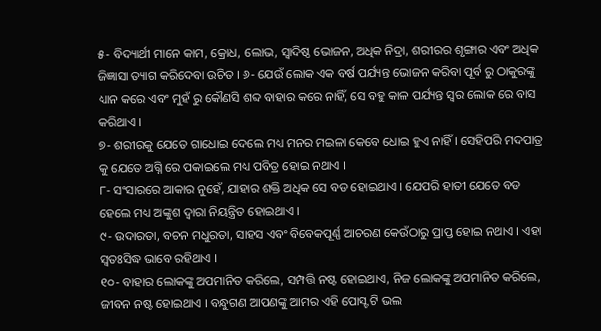୫- ବିଦ୍ୟାର୍ଥୀ ମାନେ କାମ, କ୍ରୋଧ, ଲୋଭ, ସ୍ଵାଦିଷ୍ଠ ଭୋଜନ, ଅଧିକ ନିଦ୍ରା, ଶରୀରର ଶୃଙ୍ଗାର ଏବଂ ଅଧିକ ଜିଜ୍ଞାସା ତ୍ୟାଗ କରିଦେବା ଉଚିତ । ୬- ଯେଉଁ ଲୋକ ଏକ ବର୍ଷ ପର୍ଯ୍ୟନ୍ତ ଭୋଜନ କରିବା ପୂର୍ବ ରୁ ଠାକୁରଙ୍କୁ ଧ୍ୟାନ କରେ ଏବଂ ମୁହଁ ରୁ କୌଣସି ଶବ୍ଦ ବାହାର କରେ ନାହିଁ, ସେ ବହୁ କାଳ ପର୍ଯ୍ୟନ୍ତ ସ୍ଵର ଲୋକ ରେ ବାସ କରିଥାଏ ।
୭- ଶରୀରକୁ ଯେତେ ଗାଧୋଇ ଦେଲେ ମଧ୍ୟ ମନର ମଇଳା କେବେ ଧୋଇ ହୁଏ ନାହିଁ । ସେହିପରି ମଦପାତ୍ର କୁ ଯେତେ ଅଗ୍ନି ରେ ପକାଇଲେ ମଧ୍ୟ ପବିତ୍ର ହୋଇ ନଥାଏ ।
୮- ସଂସାରରେ ଆକାର ନୁହେଁ, ଯାହାର ଶକ୍ତି ଅଧିକ ସେ ବଡ ହୋଇଥାଏ । ଯେପରି ହାତୀ ଯେତେ ବଡ ହେଲେ ମଧ୍ୟ ଅଙ୍କୁଶ ଦ୍ଵାରା ନିୟନ୍ତ୍ରିତ ହୋଇଥାଏ ।
୯- ଉଦାରତା, ବଚନ ମଧୁରତା, ସାହସ ଏବଂ ବିବେକପୂର୍ଣ୍ଣ ଆଚରଣ କେଉଁଠାରୁ ପ୍ରାପ୍ତ ହୋଇ ନଥାଏ । ଏହା ସ୍ଵତଃସିଦ୍ଧ ଭାବେ ରହିଥାଏ ।
୧୦- ବାହାର ଲୋକଙ୍କୁ ଅପମାନିତ କରିଲେ, ସମ୍ପତ୍ତି ନଷ୍ଟ ହୋଇଥାଏ, ନିଜ ଲୋକଙ୍କୁ ଅପମାନିତ କରିଲେ, ଜୀବନ ନଷ୍ଟ ହୋଇଥାଏ । ବନ୍ଧୁଗଣ ଆପଣଙ୍କୁ ଆମର ଏହି ପୋସ୍ଟ ଟି ଭଲ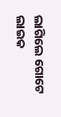ଲାଗିଲେ ଗୋଟେ ଲାଇକ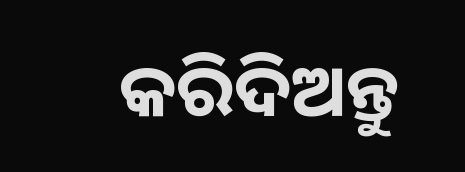କରିଦିଅନ୍ତୁ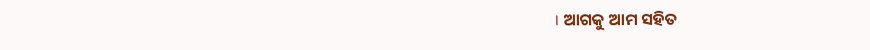। ଆଗକୁ ଆମ ସହିତ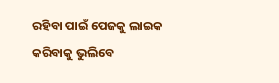ରହିବା ପାଇଁ ପେଜକୁ ଲାଇକ କରିବାକୁ ଭୁଲିବେ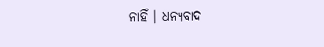ନାହିଁ । ଧନ୍ୟବାଦ